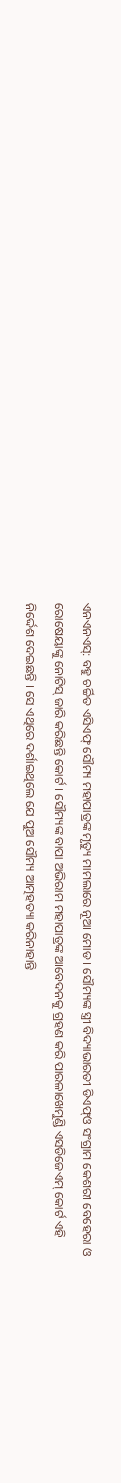ଏନଏନଏସ୍: ବହୁ ଚର୍ଚ୍ଚିତ ଏସିଏଫ୍ ସୌମ୍ୟ ମହାପାତ୍ରଙ୍କ ମୃତ୍ୟୁ ମାମଲାରେ ନୂଆ ମୋଡ । ସୌମ୍ୟଙ୍କ ସ୍ତ୍ରୀ ବିଦ୍ୟାଭାରତୀ ଡିଏଫ୍ଓ ସଂଗ୍ରାମ କେଶରୀ ବେହେରା ଓ ରୋଷେୟାଙ୍କୁ ନୋଟିସ୍ ଜାରି କରିଛନ୍ତି କୋର୍ଟ । ସୌମ୍ୟଙ୍କ ବାପା ଅଭିରାମ ମହାପାତ୍ରଙ୍କ ଆବେଦନକୁ ଗ୍ରହଣ କରି ପାରଳାଖେମୁଣ୍ଡି ଏସଡିଜେଏମ୍ କୋର୍ଟ ଏହି ନିର୍ଦ୍ଦେଶ ଦେଇଛନ୍ତି । ସେ ଏଥିରେ ଦର୍ଶାଇଥିଲେ ଯେ ପୁଅ ସୌମ୍ୟ ଆତ୍ମହତ୍ୟା କରିନାହାନ୍ତି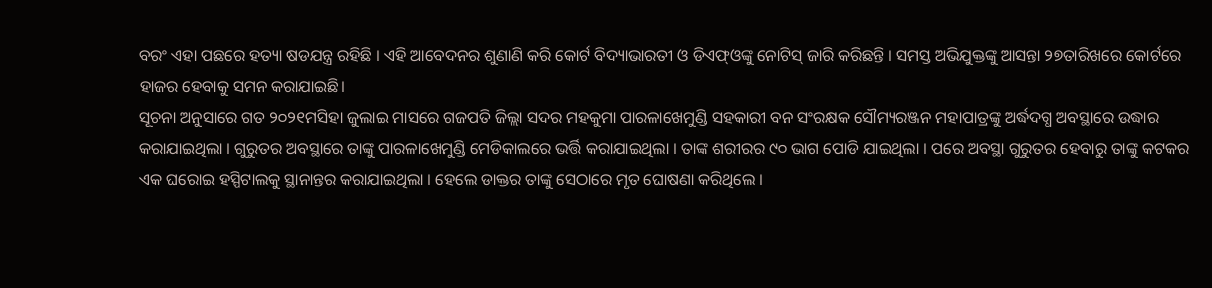ବରଂ ଏହା ପଛରେ ହତ୍ୟା ଷଡଯନ୍ତ୍ର ରହିଛି । ଏହି ଆବେଦନର ଶୁଣାଣି କରି କୋର୍ଟ ବିଦ୍ୟାଭାରତୀ ଓ ଡିଏଫ୍ଓଙ୍କୁ ନୋଟିସ୍ ଜାରି କରିଛନ୍ତି । ସମସ୍ତ ଅଭିଯୁକ୍ତଙ୍କୁ ଆସନ୍ତା ୨୭ତାରିଖରେ କୋର୍ଟରେ ହାଜର ହେବାକୁ ସମନ କରାଯାଇଛି।
ସୂଚନା ଅନୁସାରେ ଗତ ୨୦୨୧ମସିହା ଜୁଲାଇ ମାସରେ ଗଜପତି ଜିଲ୍ଲା ସଦର ମହକୁମା ପାରଳାଖେମୁଣ୍ଡି ସହକାରୀ ବନ ସଂରକ୍ଷକ ସୌମ୍ୟରଞ୍ଜନ ମହାପାତ୍ରଙ୍କୁ ଅର୍ଦ୍ଧଦଗ୍ଧ ଅବସ୍ଥାରେ ଉଦ୍ଧାର କରାଯାଇଥିଲା । ଗୁରୁତର ଅବସ୍ଥାରେ ତାଙ୍କୁ ପାରଳାଖେମୁଣ୍ଡି ମେଡିକାଲରେ ଭର୍ତ୍ତି କରାଯାଇଥିଲା । ତାଙ୍କ ଶରୀରର ୯୦ ଭାଗ ପୋଡି ଯାଇଥିଲା । ପରେ ଅବସ୍ଥା ଗୁରୁତର ହେବାରୁ ତାଙ୍କୁ କଟକର ଏକ ଘରୋଇ ହସ୍ପିଟାଲକୁ ସ୍ଥାନାନ୍ତର କରାଯାଇଥିଲା । ହେଲେ ଡାକ୍ତର ତାଙ୍କୁ ସେଠାରେ ମୃତ ଘୋଷଣା କରିଥିଲେ ।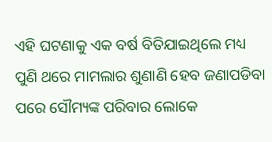ଏହି ଘଟଣାକୁ ଏକ ବର୍ଷ ବିତିଯାଇଥିଲେ ମଧ୍ୟ ପୁଣି ଥରେ ମାମଲାର ଶୁଣାଣି ହେବ ଜଣାପଡିବା ପରେ ସୌମ୍ୟଙ୍କ ପରିବାର ଲୋକେ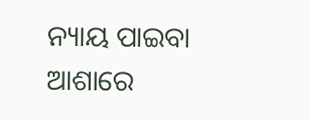ନ୍ୟାୟ ପାଇବା ଆଶାରେ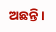ଅଛନ୍ତି ।